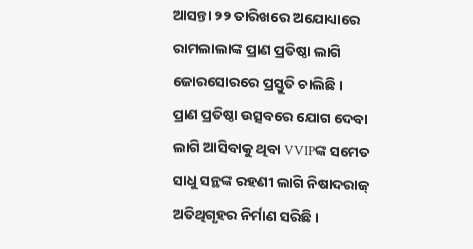ଆସନ୍ତା ୨୨ ତାରିଖରେ ଅଯୋଧ୍ୟାରେ ରାମଲାଲାଙ୍କ ପ୍ରାଣ ପ୍ରତିଷ୍ଠା ଲାଗି ଜୋରସୋରରେ ପ୍ରସ୍ତୁତି ଚାଲିଛି । ପ୍ରାଣ ପ୍ରତିଷ୍ଠା ଉତ୍ସବରେ ଯୋଗ ଦେବା ଲାଗି ଆସିବାକୁ ଥିବା VVIPଙ୍କ ସମେତ ସାଧୁ ସନ୍ଥଙ୍କ ରହଣୀ ଲାଗି ନିଷାଦରାଜ୍ ଅତିଥିଗୃହର ନିର୍ମାଣ ସରିଛି ।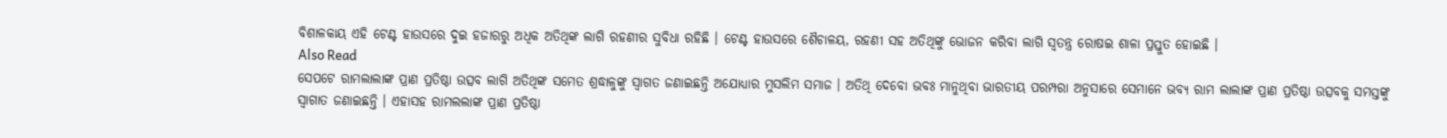ବିଶାଳକାୟ ଏହି ଟେଣ୍ଟ ହାଉସରେ ଦୁଇ ହଜାରରୁ ଅଧିକ ଅତିଥିଙ୍କ ଲାଗି ରହଣୀର ସୁବିଧା ରହିଛି । ଟେଣ୍ଟ ହାଉସରେ ଶୈଚାଳୟ, ରହଣୀ ସହ ଅତିଥିଙ୍କୁ ଭୋଜନ କରିବା ଲାଗି ସ୍ୱତନ୍ତ୍ର ରୋଷଇ ଶାଳା ପ୍ରସ୍ତୁତ ହୋଇଛି ।
Also Read
ସେପଟେ ରାମଲାଲାଙ୍କ ପ୍ରାଣ ପ୍ରତିଷ୍ଠା ଉତ୍ସବ ଲାଗି ଅତିଥିଙ୍କ ସମେତ ଶ୍ରଦ୍ଧାଳୁଙ୍କୁ ସ୍ୱାଗତ ଜଣାଇଛନ୍ତି ଅଯୋଧ୍ୟାର ମୁସଲିମ ସମାଜ । ଅତିଥି ଦେବୋ ଭବଃ ମାନୁଥିବା ଭାରତୀୟ ପରମ୍ପରା ଅନୁସାରେ ସେମାନେ ଭବ୍ୟ ରାମ ଲାଲାଙ୍କ ପ୍ରାଣ ପ୍ରତିଷ୍ଠା ଉତ୍ସବକୁ ସମସ୍ତଙ୍କୁ ସ୍ୱାଗାତ ଜଣାଇଛନ୍ତି । ଏହାସହ ରାମଲଲାଙ୍କ ପ୍ରାଣ ପ୍ରତିଷ୍ଠା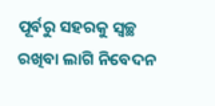ପୂର୍ବରୁ ସହରକୁ ସ୍ୱଚ୍ଛ ରଖିବା ଲାଗି ନିବେଦନ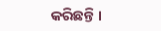କରିଛନ୍ତି ।